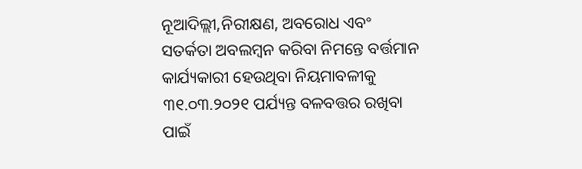ନୂଆଦିଲ୍ଲୀ,ନିରୀକ୍ଷଣ, ଅବରୋଧ ଏବଂ ସତର୍କତା ଅବଲମ୍ବନ କରିବା ନିମନ୍ତେ ବର୍ତ୍ତମାନ କାର୍ଯ୍ୟକାରୀ ହେଉଥିବା ନିୟମାବଳୀକୁ ୩୧.୦୩.୨୦୨୧ ପର୍ଯ୍ୟନ୍ତ ବଳବତ୍ତର ରଖିବା ପାଇଁ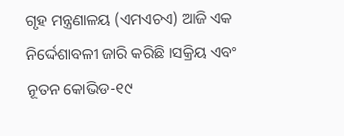ଗୃହ ମନ୍ତ୍ରଣାଳୟ (ଏମଏଚଏ) ଆଜି ଏକ ନିର୍ଦ୍ଦେଶାବଳୀ ଜାରି କରିଛି ।ସକ୍ରିୟ ଏବଂ ନୂତନ କୋଭିଡ-୧୯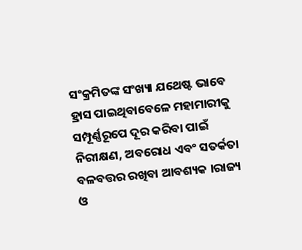ସଂକ୍ରମିତଙ୍କ ସଂଖ୍ୟା ଯଥେଷ୍ଟ ଭାବେ ହ୍ରାସ ପାଇଥିବାବେଳେ ମହାମାରୀକୁ ସମ୍ପୂର୍ଣ୍ଣରୂପେ ଦୂର କରିବା ପାଇଁ ନିରୀକ୍ଷଣ, ଅବରୋଧ ଏବଂ ସତର୍କତା ବଳବତ୍ତର ରଖିବା ଆବଶ୍ୟକ ।ରାଜ୍ୟ ଓ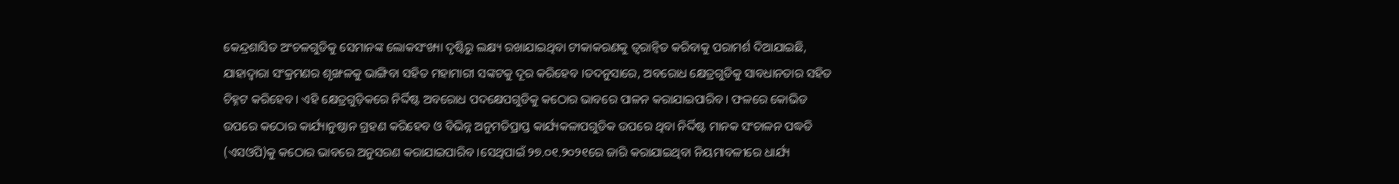କେନ୍ଦ୍ରଶାସିତ ଅଂଚଳଗୁଡିକୁ ସେମାନଙ୍କ ଲୋକସଂଖ୍ୟା ଦୃଷ୍ଟିରୁ ଲକ୍ଷ୍ୟ ରଖାଯାଇଥିବା ଟୀକାକରଣକୁ ତ୍ୱରାନ୍ୱିତ କରିବାକୁ ପରାମର୍ଶ ଦିଆଯାଇଛି, ଯାହାଦ୍ୱାରା ସଂକ୍ରମଣର ଶୃଙ୍ଖଳକୁ ଭାଙ୍ଗିବା ସହିତ ମହାମାରୀ ସଙ୍କଟକୁ ଦୂର କରିହେବ ।ତଦନୁସାରେ, ଅବରୋଧ କ୍ଷେତ୍ରଗୁଡିକୁ ସାବଧାନତାର ସହିତ ଚିହ୍ନଟ କରିହେବ । ଏହି କ୍ଷେତ୍ରଗୁଡ଼ିକରେ ନିର୍ଦ୍ଦିଷ୍ଟ ଅବରୋଧ ପଦକ୍ଷେପଗୁଡିକୁ କଠୋର ଭାବରେ ପାଳନ କରାଯାଇପାରିବ । ଫଳରେ କୋଭିଡ ଉପରେ କଠୋର କାର୍ଯ୍ୟାନୁଷ୍ଠାନ ଗ୍ରହଣ କରିହେବ ଓ ବିଭିନ୍ନ ଅନୁମତିପ୍ରାପ୍ତ କାର୍ଯ୍ୟକଳାପଗୁଡିକ ଉପରେ ଥିବା ନିର୍ଦ୍ଦିଷ୍ଟ ମାନକ ସଂଚାଳନ ପଦ୍ଧତି (ଏସଓପି)କୁ କଠୋର ଭାବରେ ଅନୁସରଣ କରାଯାଇପାରିବ ।ସେଥିପାଇଁ ୨୭.୦୧.୨୦୨୧ରେ ଜାରି କରାଯାଇଥିବା ନିୟମାବଳୀରେ ଧାର୍ଯ୍ୟ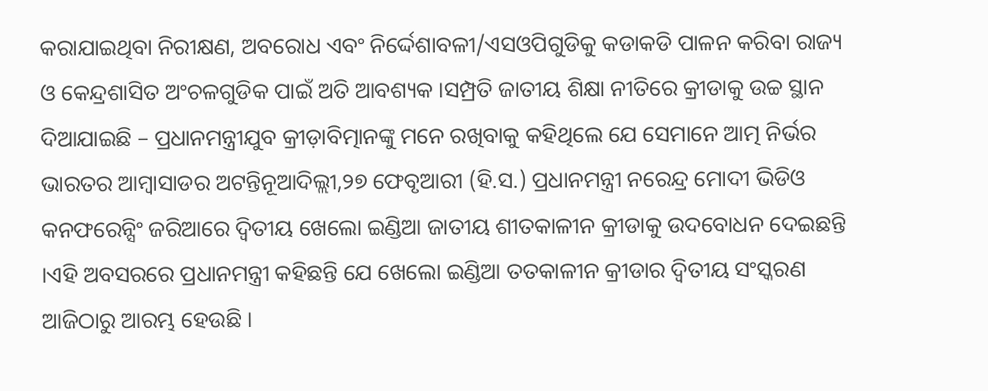କରାଯାଇଥିବା ନିରୀକ୍ଷଣ, ଅବରୋଧ ଏବଂ ନିର୍ଦ୍ଦେଶାବଳୀ/ଏସଓପିଗୁଡିକୁ କଡାକଡି ପାଳନ କରିବା ରାଜ୍ୟ ଓ କେନ୍ଦ୍ରଶାସିତ ଅଂଚଳଗୁଡିକ ପାଇଁ ଅତି ଆବଶ୍ୟକ ।ସମ୍ପ୍ରତି ଜାତୀୟ ଶିକ୍ଷା ନୀତିରେ କ୍ରୀଡାକୁ ଉଚ୍ଚ ସ୍ଥାନ ଦିଆଯାଇଛି – ପ୍ରଧାନମନ୍ତ୍ରୀଯୁବ କ୍ରୀଡ଼ାବିତ୍ମାନଙ୍କୁ ମନେ ରଖିବାକୁ କହିଥିଲେ ଯେ ସେମାନେ ଆତ୍ମ ନିର୍ଭର ଭାରତର ଆମ୍ବାସାଡର ଅଟନ୍ତିନୂଆଦିଲ୍ଲୀ,୨୭ ଫେବୃଆରୀ (ହି.ସ.) ପ୍ରଧାନମନ୍ତ୍ରୀ ନରେନ୍ଦ୍ର ମୋଦୀ ଭିଡିଓ କନଫରେନ୍ସିଂ ଜରିଆରେ ଦ୍ୱିତୀୟ ଖେଲୋ ଇଣ୍ଡିଆ ଜାତୀୟ ଶୀତକାଳୀନ କ୍ରୀଡାକୁ ଉଦବୋଧନ ଦେଇଛନ୍ତି ।ଏହି ଅବସରରେ ପ୍ରଧାନମନ୍ତ୍ରୀ କହିଛନ୍ତି ଯେ ଖେଲୋ ଇଣ୍ଡିଆ ତତକାଳୀନ କ୍ରୀଡାର ଦ୍ୱିତୀୟ ସଂସ୍କରଣ ଆଜିଠାରୁ ଆରମ୍ଭ ହେଉଛି ।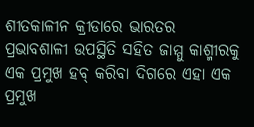ଶୀତକାଳୀନ କ୍ରୀଡାରେ ଭାରତର ପ୍ରଭାବଶାଳୀ ଉପସ୍ଥିତି ସହିତ ଜାମ୍ମୁ କାଶ୍ମୀରକୁ ଏକ ପ୍ରମୁଖ ହବ୍ କରିବା ଦିଗରେ ଏହା ଏକ ପ୍ରମୁଖ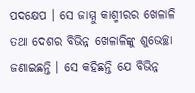ପଦକ୍ଷେପ । ସେ ଜାମ୍ମୁ କାଶ୍ମୀରର ଖେଳାଳି ତଥା ଦେଶର ବିଭିନ୍ନ ଖେଳାଳିଙ୍କୁ ଶୁଭେଚ୍ଛା ଜଣାଇଛନ୍ତି । ସେ କହିଛନ୍ତି ଯେ ବିଭିନ୍ନ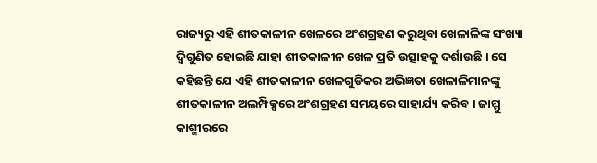ରାଜ୍ୟରୁ ଏହି ଶୀତକାଳୀନ ଖେଳରେ ଅଂଶଗ୍ରହଣ କରୁଥିବା ଖେଳାଳିଙ୍କ ସଂଖ୍ୟା ଦ୍ୱିଗୁଣିତ ହୋଇଛି ଯାହା ଶୀତକାଳୀନ ଖେଳ ପ୍ରତି ଉତ୍ସାହକୁ ଦର୍ଶାଉଛି । ସେ କହିଛନ୍ତି ଯେ ଏହି ଶୀତକାଳୀନ ଖେଳଗୁଡିକର ଅଭିଜ୍ଞତା ଖେଳାଳିମାନଙ୍କୁ ଶୀତକାଳୀନ ଅଲମ୍ପିକ୍ସରେ ଅଂଶଗ୍ରହଣ ସମୟରେ ସାହାର୍ଯ୍ୟ କରିବ । ଜାମ୍ମୁ କାଶ୍ମୀରରେ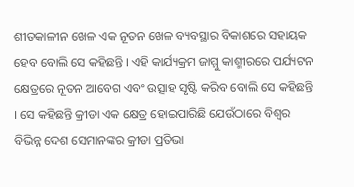ଶୀତକାଳୀନ ଖେଳ ଏକ ନୂତନ ଖେଳ ବ୍ୟବସ୍ଥାର ବିକାଶରେ ସହାୟକ ହେବ ବୋଲି ସେ କହିଛନ୍ତି । ଏହି କାର୍ଯ୍ୟକ୍ରମ ଜାମ୍ମୁ କାଶ୍ମୀରରେ ପର୍ଯ୍ୟଟନ କ୍ଷେତ୍ରରେ ନୂତନ ଆବେଗ ଏବଂ ଉତ୍ସାହ ସୃଷ୍ଟି କରିବ ବୋଲି ସେ କହିଛନ୍ତି । ସେ କହିଛନ୍ତି କ୍ରୀଡା ଏକ କ୍ଷେତ୍ର ହୋଇପାରିଛି ଯେଉଁଠାରେ ବିଶ୍ୱର ବିଭିନ୍ନ ଦେଶ ସେମାନଙ୍କର କ୍ରୀଡା ପ୍ରତିଭା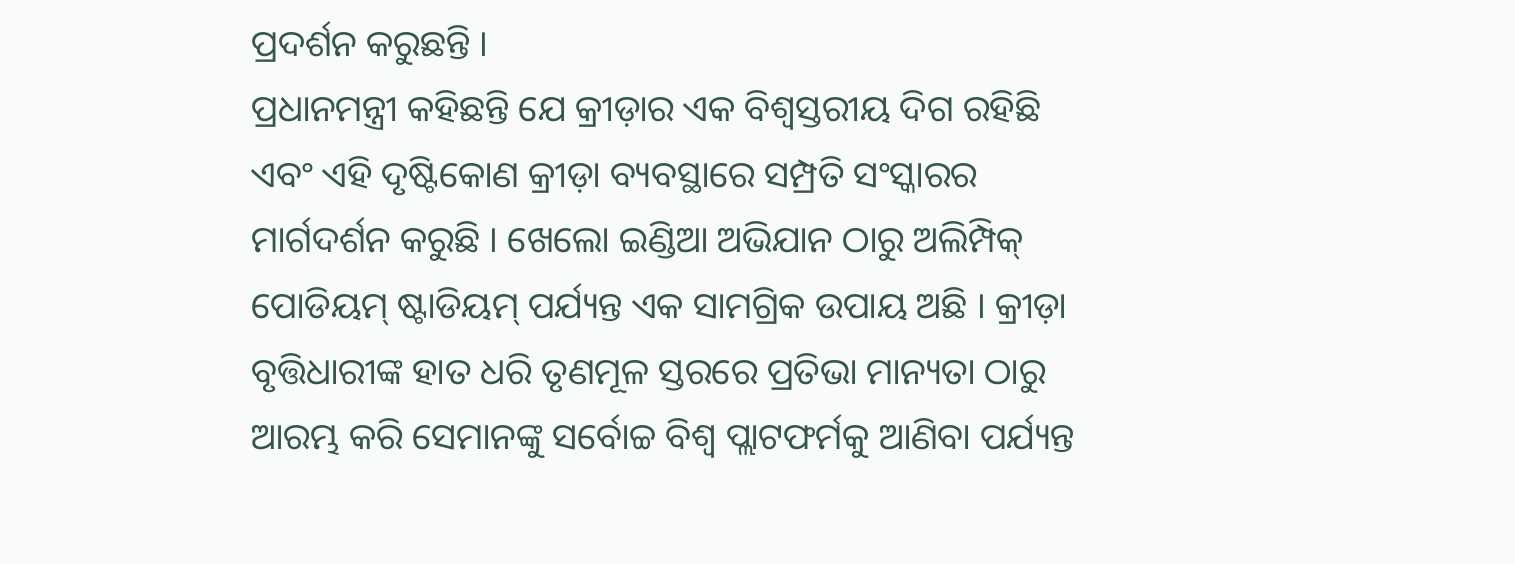ପ୍ରଦର୍ଶନ କରୁଛନ୍ତି ।
ପ୍ରଧାନମନ୍ତ୍ରୀ କହିଛନ୍ତି ଯେ କ୍ରୀଡ଼ାର ଏକ ବିଶ୍ୱସ୍ତରୀୟ ଦିଗ ରହିଛି ଏବଂ ଏହି ଦୃଷ୍ଟିକୋଣ କ୍ରୀଡ଼ା ବ୍ୟବସ୍ଥାରେ ସମ୍ପ୍ରତି ସଂସ୍କାରର ମାର୍ଗଦର୍ଶନ କରୁଛି । ଖେଲୋ ଇଣ୍ଡିଆ ଅଭିଯାନ ଠାରୁ ଅଲିମ୍ପିକ୍ ପୋଡିୟମ୍ ଷ୍ଟାଡିୟମ୍ ପର୍ଯ୍ୟନ୍ତ ଏକ ସାମଗ୍ରିକ ଉପାୟ ଅଛି । କ୍ରୀଡ଼ା ବୃତ୍ତିଧାରୀଙ୍କ ହାତ ଧରି ତୃଣମୂଳ ସ୍ତରରେ ପ୍ରତିଭା ମାନ୍ୟତା ଠାରୁ ଆରମ୍ଭ କରି ସେମାନଙ୍କୁ ସର୍ବୋଚ୍ଚ ବିଶ୍ୱ ପ୍ଲାଟଫର୍ମକୁ ଆଣିବା ପର୍ଯ୍ୟନ୍ତ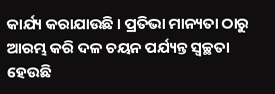କାର୍ଯ୍ୟ କରାଯାଉଛି । ପ୍ରତିଭା ମାନ୍ୟତା ଠାରୁ ଆରମ୍ଭ କରି ଦଳ ଚୟନ ପର୍ଯ୍ୟନ୍ତ ସ୍ୱଚ୍ଛତା ହେଉଛି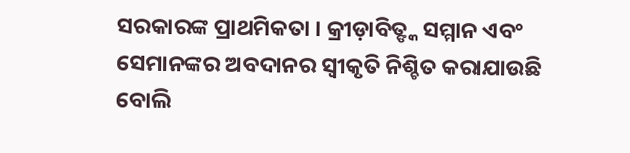ସରକାରଙ୍କ ପ୍ରାଥମିକତା । କ୍ରୀଡ଼ାବିତ୍ଙ୍କ ସମ୍ମାନ ଏବଂ ସେମାନଙ୍କର ଅବଦାନର ସ୍ୱୀକୃତି ନିଶ୍ଚିତ କରାଯାଉଛି ବୋଲି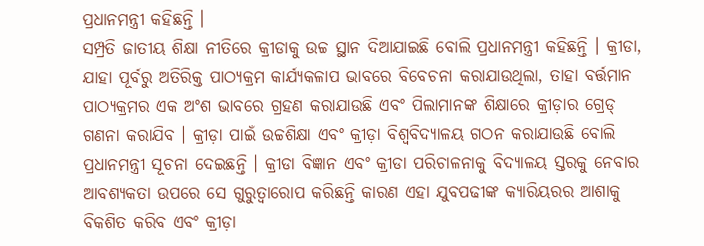ପ୍ରଧାନମନ୍ତ୍ରୀ କହିଛନ୍ତି ।
ସମ୍ପ୍ରତି ଜାତୀୟ ଶିକ୍ଷା ନୀତିରେ କ୍ରୀଡାକୁ ଉଚ୍ଚ ସ୍ଥାନ ଦିଆଯାଇଛି ବୋଲି ପ୍ରଧାନମନ୍ତ୍ରୀ କହିଛନ୍ତି । କ୍ରୀଡା, ଯାହା ପୂର୍ବରୁ ଅତିରିକ୍ତ ପାଠ୍ୟକ୍ରମ କାର୍ଯ୍ୟକଳାପ ଭାବରେ ବିବେଚନା କରାଯାଉଥିଲା, ତାହା ବର୍ତ୍ତମାନ ପାଠ୍ୟକ୍ରମର ଏକ ଅଂଶ ଭାବରେ ଗ୍ରହଣ କରାଯାଉଛି ଏବଂ ପିଲାମାନଙ୍କ ଶିକ୍ଷାରେ କ୍ରୀଡ଼ାର ଗ୍ରେଡ୍ ଗଣନା କରାଯିବ । କ୍ରୀଡ଼ା ପାଇଁ ଉଚ୍ଚଶିକ୍ଷା ଏବଂ କ୍ରୀଡ଼ା ବିଶ୍ୱବିଦ୍ୟାଳୟ ଗଠନ କରାଯାଉଛି ବୋଲି ପ୍ରଧାନମନ୍ତ୍ରୀ ସୂଚନା ଦେଇଛନ୍ତି । କ୍ରୀଡା ବିଜ୍ଞାନ ଏବଂ କ୍ରୀଡା ପରିଚାଳନାକୁ ବିଦ୍ୟାଳୟ ସ୍ତରକୁ ନେବାର ଆବଶ୍ୟକତା ଉପରେ ସେ ଗୁରୁତ୍ୱାରୋପ କରିଛନ୍ତି କାରଣ ଏହା ଯୁବପଢୀଙ୍କ କ୍ୟାରିୟରର ଆଶାକୁ ବିକଶିତ କରିବ ଏବଂ କ୍ରୀଡ଼ା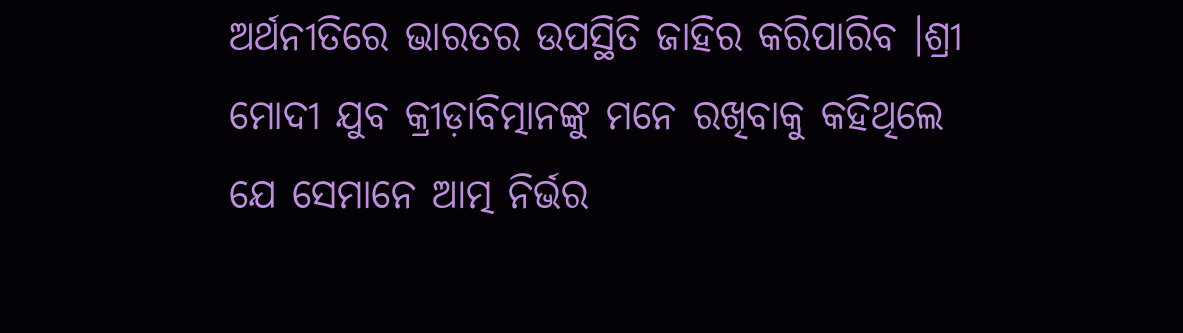ଅର୍ଥନୀତିରେ ଭାରତର ଉପସ୍ଥିତି ଜାହିର କରିପାରିବ ।ଶ୍ରୀ ମୋଦୀ ଯୁବ କ୍ରୀଡ଼ାବିତ୍ମାନଙ୍କୁ ମନେ ରଖିବାକୁ କହିଥିଲେ ଯେ ସେମାନେ ଆତ୍ମ ନିର୍ଭର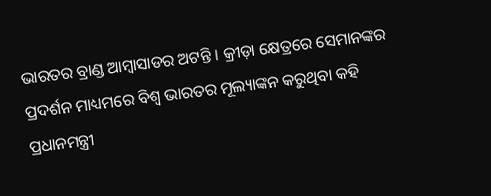ଭାରତର ବ୍ରାଣ୍ଡ ଆମ୍ବାସାଡର ଅଟନ୍ତି । କ୍ରୀଡ଼ା କ୍ଷେତ୍ରରେ ସେମାନଙ୍କର ପ୍ରଦର୍ଶନ ମାଧ୍ୟମରେ ବିଶ୍ୱ ଭାରତର ମୂଲ୍ୟାଙ୍କନ କରୁଥିବା କହି ପ୍ରଧାନମନ୍ତ୍ରୀ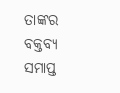ତାଙ୍କର ବକ୍ତବ୍ୟ ସମାପ୍ତ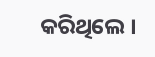କରିଥିଲେ ।